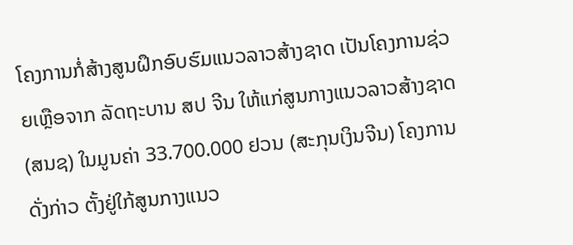ໂຄງການກໍ່ສ້າງສູນຝຶກອົບຮົມແນວລາວສ້າງຊາດ ເປັນໂຄງການຊ່ວຍເຫຼືອຈາກ ລັດຖະບານ ສປ ຈີນ ໃຫ້ແກ່ສູນກາງແນວລາວສ້າງຊາດ (ສນຊ) ໃນມູນຄ່າ 33.700.000 ຢວນ (ສະກຸນເງິນຈີນ) ໂຄງການດັ່ງກ່າວ ຕັ້ງຢູ່ໃກ້ສູນກາງແນວ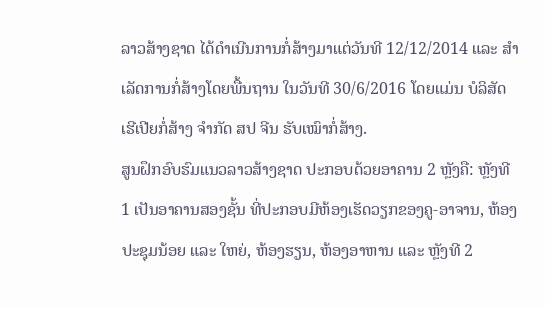ລາວສ້າງຊາດ ໄດ້ດຳເນີນການກໍ່ສ້າງມາແຕ່ວັນທີ 12/12/2014 ແລະ ສຳເລັດການກໍ່ສ້າງໂດຍພື້ນຖານ ໃນວັນທີ 30/6/2016 ໂດຍແມ່ນ ບໍລິສັດ ເຮີເປີຍກໍ່ສ້າງ ຈຳກັດ ສປ ຈີນ ຮັບເໝົາກໍ່ສ້າງ.
ສູນຝຶກອົບຮົມແນວລາວສ້າງຊາດ ປະກອບດ້ວຍອາຄານ 2 ຫຼັງຄື: ຫຼັງທີ 1 ເປັນອາຄານສອງຊັ້ນ ທີ່ປະກອບມີຫ້ອງເຮັດວຽກຂອງຄູ-ອາຈານ, ຫ້ອງປະຊຸມນ້ອຍ ແລະ ໃຫຍ່, ຫ້ອງຮຽນ, ຫ້ອງອາຫານ ແລະ ຫຼັງທີ 2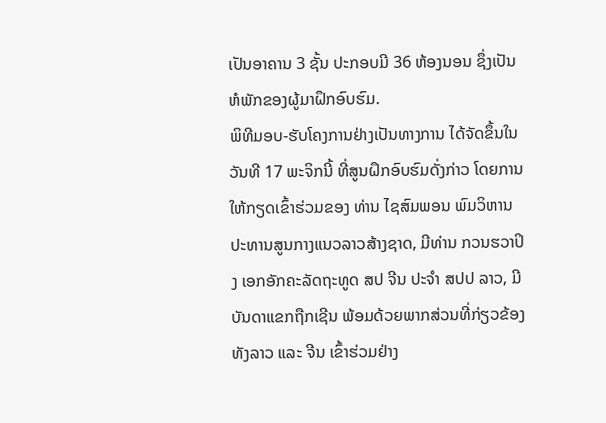ເປັນອາຄານ 3 ຊັ້ນ ປະກອບມີ 36 ຫ້ອງນອນ ຊຶ່ງເປັນຫໍພັກຂອງຜູ້ມາຝຶກອົບຮົມ.
ພິທີມອບ-ຮັບໂຄງການຢ່າງເປັນທາງການ ໄດ້ຈັດຂຶ້ນໃນວັນທີ 17 ພະຈິກນີ້ ທີ່ສູນຝຶກອົບຮົມດັ່ງກ່າວ ໂດຍການໃຫ້ກຽດເຂົ້າຮ່ວມຂອງ ທ່ານ ໄຊສົມພອນ ພົມວິຫານ ປະທານສູນກາງແນວລາວສ້າງຊາດ, ມີທ່ານ ກວນຮວາປິງ ເອກອັກຄະລັດຖະທູດ ສປ ຈີນ ປະຈຳ ສປປ ລາວ, ມີບັນດາແຂກຖືກເຊີນ ພ້ອມດ້ວຍພາກສ່ວນທີ່ກ່ຽວຂ້ອງ ທັງລາວ ແລະ ຈີນ ເຂົ້າຮ່ວມຢ່າງ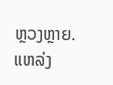ຫຼວງຫຼາຍ.
ແຫລ່ງ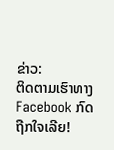ຂ່າວ:
ຕິດຕາມເຮົາທາງFacebook ກົດຖືກໃຈເລີຍ!